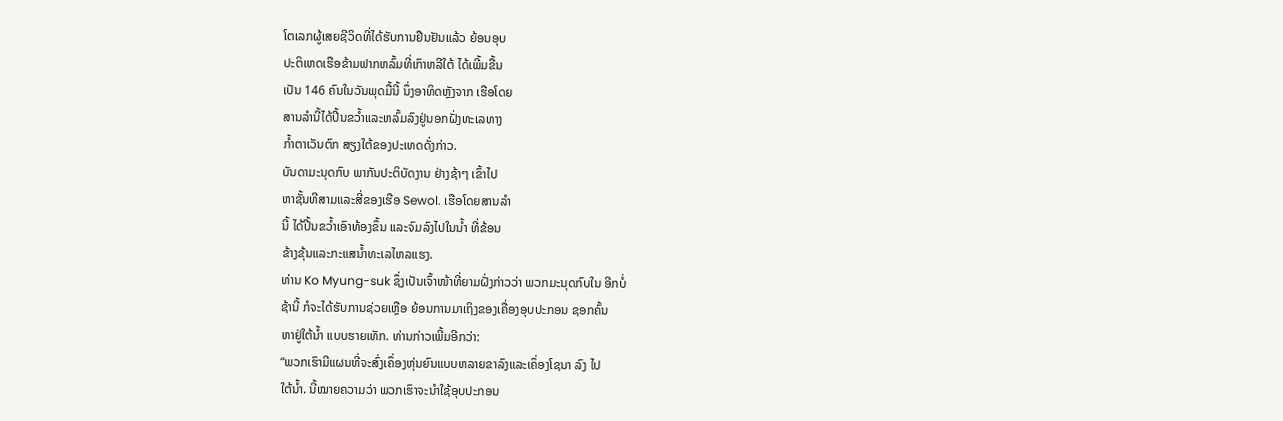ໂຕເລກຜູ້ເສຍຊີວິດທີ່ໄດ້ຮັບການຢືນຢັນແລ້ວ ຍ້ອນອຸບ
ປະຕິເຫດເຮືອຂ້າມຟາກຫລົ້ມທີ່ເກົາຫລີໃຕ້ ໄດ້ເພີ້ມຂື້ນ
ເປັນ 146 ຄົນໃນວັນພຸດມື້ນີ້ ນຶ່ງອາທິດຫຼັງຈາກ ເຮືອໂດຍ
ສານລຳນີ້ໄດ້ປີ້ນຂວ້ຳແລະຫລົ້ມລົງຢູ່ນອກຝັ່ງທະເລທາງ
ກ້ຳຕາເວັນຕົກ ສຽງໃຕ້ຂອງປະເທດດັ່ງກ່າວ.
ບັນດາມະນຸດກົບ ພາກັນປະຕິບັດງານ ຢ່າງຊ້າໆ ເຂົ້າໄປ
ຫາຊັ້ນທີສາມແລະສີ່ຂອງເຮືອ Sewol. ເຮືອໂດຍສານລຳ
ນີ້ ໄດ້ປີ້ນຂວ້ຳເອົາທ້ອງຂຶ້ນ ແລະຈົມລົງໄປໃນນ້ຳ ທີ່ຂ້ອນ
ຂ້າງຂຸ້ນແລະກະແສນ້ຳທະເລໄຫລແຮງ.
ທ່ານ Ko Myung-suk ຊຶ່ງເປັນເຈົ້າໜ້າທີ່ຍາມຝັ່ງກ່າວວ່າ ພວກມະນຸດກົບໃນ ອີກບໍ່
ຊ້ານີ້ ກໍຈະໄດ້ຮັບການຊ່ວຍເຫຼືອ ຍ້ອນການມາເຖິງຂອງເຄື່ອງອຸບປະກອນ ຊອກຄົ້ນ
ຫາຢູ່ໃຕ້ນໍ້າ ແບບຮາຍເທັກ. ທ່ານກ່າວເພີ້ມອີກວ່າ:
“ພວກເຮົາມີແຜນທີ່ຈະສົ່ງເຄຶ່ອງຫຸ່ນຍົນແບບຫລາຍຂາລົງແລະເຄຶ່ອງໂຊນາ ລົງ ໄປ
ໃຕ້ນ້ຳ. ນີ້ໝາຍຄວາມວ່າ ພວກເຮົາຈະນຳໃຊ້ອຸບປະກອນ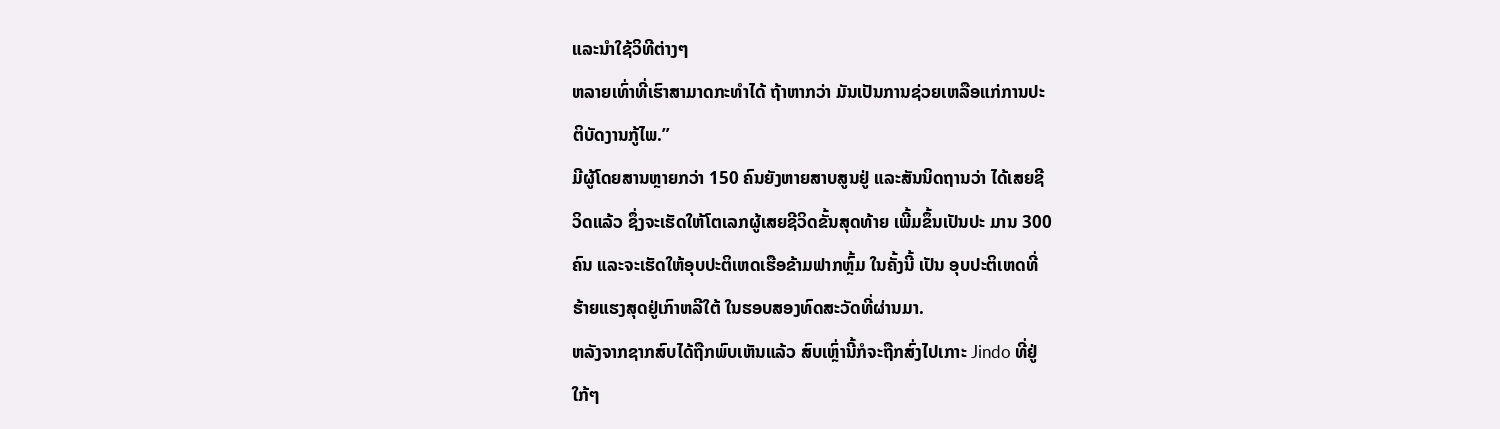ແລະນຳໃຊ້ວິທີຕ່າງໆ
ຫລາຍເທົ່າທີ່ເຮົາສາມາດກະທຳໄດ້ ຖ້າຫາກວ່າ ມັນເປັນການຊ່ວຍເຫລືອແກ່ການປະ
ຕິບັດງານກູ້ໄພ.”
ມີຜູ້ໂດຍສານຫຼາຍກວ່າ 150 ຄົນຍັງຫາຍສາບສູນຢູ່ ແລະສັນນິດຖານວ່າ ໄດ້ເສຍຊີ
ວິດແລ້ວ ຊຶ່ງຈະເຮັດໃຫ້ໂຕເລກຜູ້ເສຍຊີວິດຂັ້ນສຸດທ້າຍ ເພີ້ມຂຶ້ນເປັນປະ ມານ 300
ຄົນ ແລະຈະເຮັດໃຫ້ອຸບປະຕິເຫດເຮືອຂ້າມຟາກຫຼົ້ມ ໃນຄັ້ງນີ້ ເປັນ ອຸບປະຕິເຫດທີ່
ຮ້າຍແຮງສຸດຢູ່ເກົາຫລີໃຕ້ ໃນຮອບສອງທົດສະວັດທີ່ຜ່ານມາ.
ຫລັງຈາກຊາກສົບໄດ້ຖືກພົບເຫັນແລ້ວ ສົບເຫຼົ່ານີ້ກໍຈະຖືກສົ່ງໄປເກາະ Jindo ທີ່ຢູ່
ໃກ້ໆ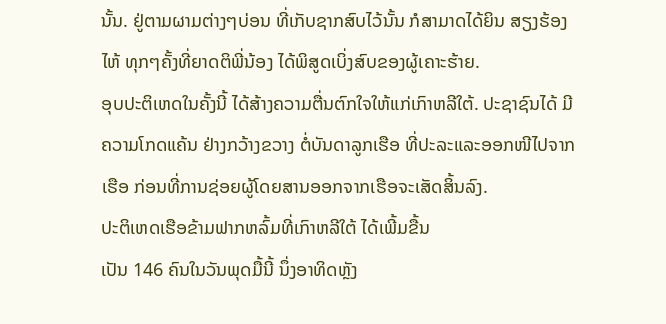ນັ້ນ. ຢູ່ຕາມຜາມຕ່າງໆບ່ອນ ທີ່ເກັບຊາກສົບໄວ້ນັ້ນ ກໍສາມາດໄດ້ຍິນ ສຽງຮ້ອງ
ໄຫ້ ທຸກໆຄັ້ງທີ່ຍາດຕິພີ່ນ້ອງ ໄດ້ພິສູດເບິ່ງສົບຂອງຜູ້ເຄາະຮ້າຍ.
ອຸບປະຕິເຫດໃນຄັ້ງນີ້ ໄດ້ສ້າງຄວາມຕື່ນຕົກໃຈໃຫ້ແກ່ເກົາຫລີໃຕ້. ປະຊາຊົນໄດ້ ມີ
ຄວາມໂກດແຄ້ນ ຢ່າງກວ້າງຂວາງ ຕໍ່ບັນດາລູກເຮືອ ທີ່ປະລະແລະອອກໜີໄປຈາກ
ເຮືອ ກ່ອນທີ່ການຊ່ອຍຜູ້ໂດຍສານອອກຈາກເຮືອຈະເສັດສິ້ນລົງ.
ປະຕິເຫດເຮືອຂ້າມຟາກຫລົ້ມທີ່ເກົາຫລີໃຕ້ ໄດ້ເພີ້ມຂື້ນ
ເປັນ 146 ຄົນໃນວັນພຸດມື້ນີ້ ນຶ່ງອາທິດຫຼັງ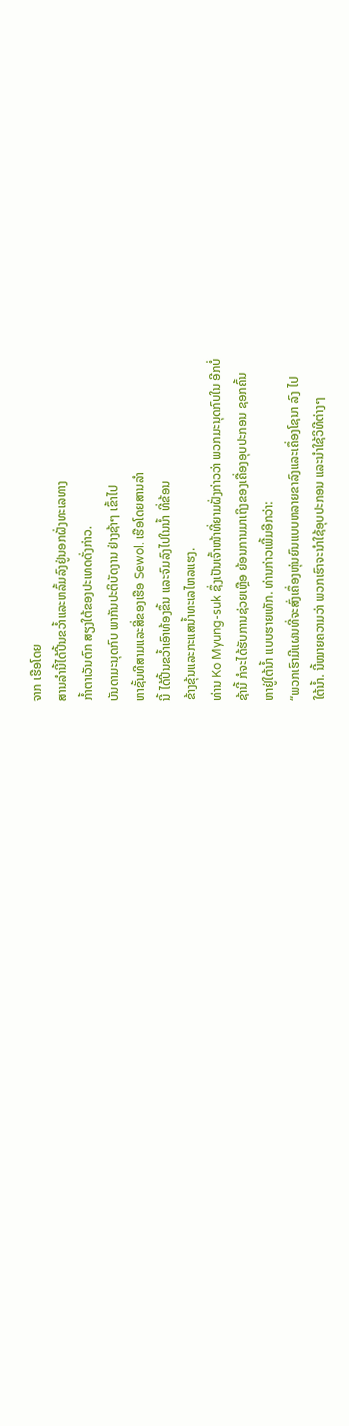ຈາກ ເຮືອໂດຍ
ສານລຳນີ້ໄດ້ປີ້ນຂວ້ຳແລະຫລົ້ມລົງຢູ່ນອກຝັ່ງທະເລທາງ
ກ້ຳຕາເວັນຕົກ ສຽງໃຕ້ຂອງປະເທດດັ່ງກ່າວ.
ບັນດາມະນຸດກົບ ພາກັນປະຕິບັດງານ ຢ່າງຊ້າໆ ເຂົ້າໄປ
ຫາຊັ້ນທີສາມແລະສີ່ຂອງເຮືອ Sewol. ເຮືອໂດຍສານລຳ
ນີ້ ໄດ້ປີ້ນຂວ້ຳເອົາທ້ອງຂຶ້ນ ແລະຈົມລົງໄປໃນນ້ຳ ທີ່ຂ້ອນ
ຂ້າງຂຸ້ນແລະກະແສນ້ຳທະເລໄຫລແຮງ.
ທ່ານ Ko Myung-suk ຊຶ່ງເປັນເຈົ້າໜ້າທີ່ຍາມຝັ່ງກ່າວວ່າ ພວກມະນຸດກົບໃນ ອີກບໍ່
ຊ້ານີ້ ກໍຈະໄດ້ຮັບການຊ່ວຍເຫຼືອ ຍ້ອນການມາເຖິງຂອງເຄື່ອງອຸບປະກອນ ຊອກຄົ້ນ
ຫາຢູ່ໃຕ້ນໍ້າ ແບບຮາຍເທັກ. ທ່ານກ່າວເພີ້ມອີກວ່າ:
“ພວກເຮົາມີແຜນທີ່ຈະສົ່ງເຄຶ່ອງຫຸ່ນຍົນແບບຫລາຍຂາລົງແລະເຄຶ່ອງໂຊນາ ລົງ ໄປ
ໃຕ້ນ້ຳ. ນີ້ໝາຍຄວາມວ່າ ພວກເຮົາຈະນຳໃຊ້ອຸບປະກອນ ແລະນຳໃຊ້ວິທີຕ່າງໆ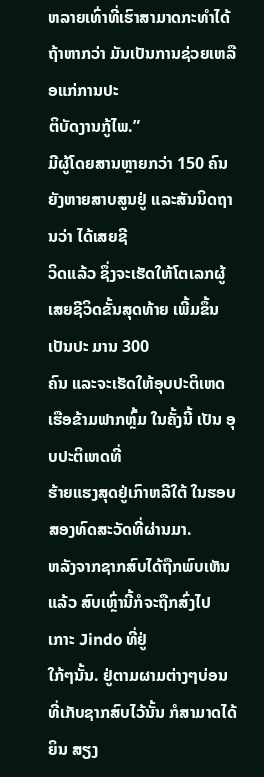ຫລາຍເທົ່າທີ່ເຮົາສາມາດກະທຳໄດ້ ຖ້າຫາກວ່າ ມັນເປັນການຊ່ວຍເຫລືອແກ່ການປະ
ຕິບັດງານກູ້ໄພ.”
ມີຜູ້ໂດຍສານຫຼາຍກວ່າ 150 ຄົນຍັງຫາຍສາບສູນຢູ່ ແລະສັນນິດຖານວ່າ ໄດ້ເສຍຊີ
ວິດແລ້ວ ຊຶ່ງຈະເຮັດໃຫ້ໂຕເລກຜູ້ເສຍຊີວິດຂັ້ນສຸດທ້າຍ ເພີ້ມຂຶ້ນເປັນປະ ມານ 300
ຄົນ ແລະຈະເຮັດໃຫ້ອຸບປະຕິເຫດເຮືອຂ້າມຟາກຫຼົ້ມ ໃນຄັ້ງນີ້ ເປັນ ອຸບປະຕິເຫດທີ່
ຮ້າຍແຮງສຸດຢູ່ເກົາຫລີໃຕ້ ໃນຮອບສອງທົດສະວັດທີ່ຜ່ານມາ.
ຫລັງຈາກຊາກສົບໄດ້ຖືກພົບເຫັນແລ້ວ ສົບເຫຼົ່ານີ້ກໍຈະຖືກສົ່ງໄປເກາະ Jindo ທີ່ຢູ່
ໃກ້ໆນັ້ນ. ຢູ່ຕາມຜາມຕ່າງໆບ່ອນ ທີ່ເກັບຊາກສົບໄວ້ນັ້ນ ກໍສາມາດໄດ້ຍິນ ສຽງ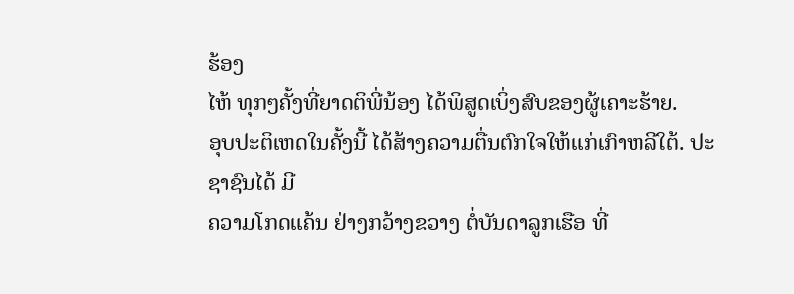ຮ້ອງ
ໄຫ້ ທຸກໆຄັ້ງທີ່ຍາດຕິພີ່ນ້ອງ ໄດ້ພິສູດເບິ່ງສົບຂອງຜູ້ເຄາະຮ້າຍ.
ອຸບປະຕິເຫດໃນຄັ້ງນີ້ ໄດ້ສ້າງຄວາມຕື່ນຕົກໃຈໃຫ້ແກ່ເກົາຫລີໃຕ້. ປະຊາຊົນໄດ້ ມີ
ຄວາມໂກດແຄ້ນ ຢ່າງກວ້າງຂວາງ ຕໍ່ບັນດາລູກເຮືອ ທີ່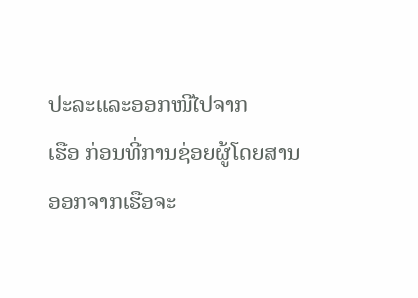ປະລະແລະອອກໜີໄປຈາກ
ເຮືອ ກ່ອນທີ່ການຊ່ອຍຜູ້ໂດຍສານອອກຈາກເຮືອຈະ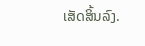ເສັດສິ້ນລົງ.